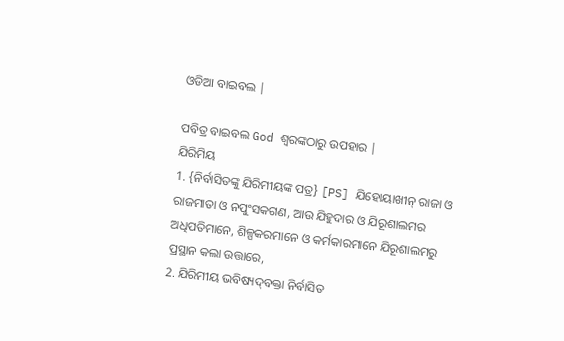ଓଡିଆ ବାଇବଲ |

ପବିତ୍ର ବାଇବଲ God ଶ୍ବରଙ୍କଠାରୁ ଉପହାର |
ଯିରିମିୟ
1. {ନିର୍ବାସିତଙ୍କୁ ଯିରିମୀୟଙ୍କ ପତ୍ର} [PS] ଯିହୋୟାଖୀନ୍‍ ରାଜା ଓ ରାଜମାତା ଓ ନପୁଂସକଗଣ, ଆଉ ଯିହୁଦାର ଓ ଯିରୂଶାଲମର ଅଧିପତିମାନେ, ଶିଳ୍ପକରମାନେ ଓ କର୍ମକାରମାନେ ଯିରୂଶାଲମରୁ ପ୍ରସ୍ଥାନ କଲା ଉତ୍ତାରେ,
2. ଯିରିମୀୟ ଭବିଷ୍ୟଦ୍‍ବକ୍ତା ନିର୍ବାସିତ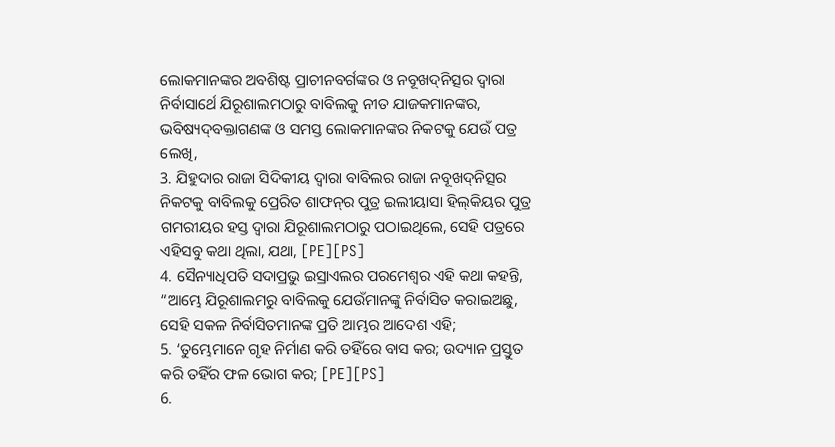ଲୋକମାନଙ୍କର ଅବଶିଷ୍ଟ ପ୍ରାଚୀନବର୍ଗଙ୍କର ଓ ନବୂଖଦ୍‍ନିତ୍ସର ଦ୍ୱାରା ନିର୍ବାସାର୍ଥେ ଯିରୂଶାଲମଠାରୁ ବାବିଲକୁ ନୀତ ଯାଜକମାନଙ୍କର, ଭବିଷ୍ୟଦ୍‍ବକ୍ତାଗଣଙ୍କ ଓ ସମସ୍ତ ଲୋକମାନଙ୍କର ନିକଟକୁ ଯେଉଁ ପତ୍ର ଲେଖି,
3. ଯିହୁଦାର ରାଜା ସିଦିକୀୟ ଦ୍ୱାରା ବାବିଲର ରାଜା ନବୂଖଦ୍‍ନିତ୍ସର ନିକଟକୁ ବାବିଲକୁ ପ୍ରେରିତ ଶାଫନ୍‍ର ପୁତ୍ର ଇଲୀୟାସା ହିଲ୍‍କିୟର ପୁତ୍ର ଗମରୀୟର ହସ୍ତ ଦ୍ୱାରା ଯିରୂଶାଲମଠାରୁ ପଠାଇଥିଲେ, ସେହି ପତ୍ରରେ ଏହିସବୁ କଥା ଥିଲା, ଯଥା, [PE][PS]
4. ସୈନ୍ୟାଧିପତି ସଦାପ୍ରଭୁ ଇସ୍ରାଏଲର ପରମେଶ୍ୱର ଏହି କଥା କହନ୍ତି, “ଆମ୍ଭେ ଯିରୂଶାଲମରୁ ବାବିଲକୁ ଯେଉଁମାନଙ୍କୁ ନିର୍ବାସିତ କରାଇଅଛୁ, ସେହି ସକଳ ନିର୍ବାସିତମାନଙ୍କ ପ୍ରତି ଆମ୍ଭର ଆଦେଶ ଏହି;
5. ‘ତୁମ୍ଭେମାନେ ଗୃହ ନିର୍ମାଣ କରି ତହିଁରେ ବାସ କର; ଉଦ୍ୟାନ ପ୍ରସ୍ତୁତ କରି ତହିଁର ଫଳ ଭୋଗ କର; [PE][PS]
6.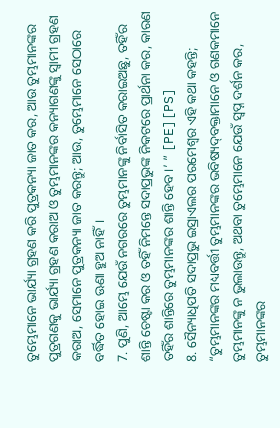ତୁମ୍ଭେମାନେ ଭାର୍ଯ୍ୟା ଗ୍ରହଣ କରି ପୁତ୍ରକନ୍ୟା ଜାତ କର, ଆଉ ତୁମ୍ଭମାନଙ୍କର ପୁତ୍ରଗଣକୁ ଭାର୍ଯ୍ୟା ଗ୍ରହଣ କରାଅ ଓ ତୁମ୍ଭମାନଙ୍କର କନ୍ୟାଗଣଙ୍କୁ ସ୍ୱାମୀ ଗ୍ରହଣ କରାଅ, ସେମାନେ ପୁତ୍ରକନ୍ୟା ଜାତ କରନ୍ତୁ; ଆଉ, ତୁମ୍ଭେମାନେ ସେଠାରେ ବର୍ଦ୍ଧିତ ହୋଇ ଊଣା ହୁଅ ନାହିଁ।
7. ପୁଣି, ଆମ୍ଭେ ଯେଉଁ ନଗରରେ ତୁମ୍ଭମାନଙ୍କୁ ନିର୍ବାସିତ କରାଇଅଛୁ, ତହିଁର ଶାନ୍ତି ଚେଷ୍ଟା କର ଓ ତହିଁ ନିମନ୍ତେ ସଦାପ୍ରଭୁଙ୍କ ନିକଟରେ ପ୍ରାର୍ଥନା କର, କାରଣ ତହିଁର ଶାନ୍ତିରେ ତୁମ୍ଭମାନଙ୍କର ଶାନ୍ତି ହେବ।’ ” [PE][PS]
8. ସୈନ୍ୟାଧିପତି ସଦାପ୍ରଭୁ ଇସ୍ରାଏଲର ପରମେଶ୍ୱର ଏହି କଥା କହନ୍ତି; “ତୁମ୍ଭମାନଙ୍କର ମଧ୍ୟବର୍ତ୍ତୀ ତୁମ୍ଭମାନଙ୍କର ଭବିଷ୍ୟଦ୍‍ବକ୍ତାମାନେ ଓ ଗଣକମାନେ ତୁମ୍ଭମାନଙ୍କୁ ନ ଭୁଲାଉନ୍ତୁ, ଅଥବା ତୁମ୍ଭେମାନେ ଯେଉଁ ସ୍ୱପ୍ନ ଦର୍ଶନ କର, ତୁମ୍ଭମାନଙ୍କର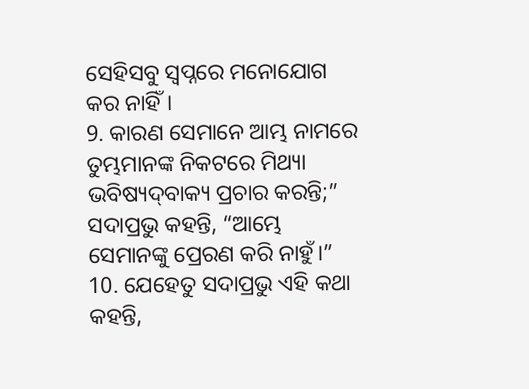ସେହିସବୁ ସ୍ୱପ୍ନରେ ମନୋଯୋଗ କର ନାହିଁ।
9. କାରଣ ସେମାନେ ଆମ୍ଭ ନାମରେ ତୁମ୍ଭମାନଙ୍କ ନିକଟରେ ମିଥ୍ୟା ଭବିଷ୍ୟଦ୍‍ବାକ୍ୟ ପ୍ରଚାର କରନ୍ତି;” ସଦାପ୍ରଭୁ କହନ୍ତି, “ଆମ୍ଭେ ସେମାନଙ୍କୁ ପ୍ରେରଣ କରି ନାହୁଁ।”
10. ଯେହେତୁ ସଦାପ୍ରଭୁ ଏହି କଥା କହନ୍ତି,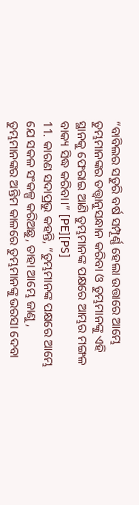“ବାବିଲର ସତୁରି ବର୍ଷ ସମ୍ପୂର୍ଣ୍ଣ ହେଲା ଉତ୍ତାରେ ଆମ୍ଭେ ତୁମ୍ଭମାନଙ୍କର ତତ୍ତ୍ୱାନୁସନ୍ଧାନ କରିବା ଓ ତୁମ୍ଭମାନଙ୍କୁ ଏହି ସ୍ଥାନକୁ ଫେରାଇ ଆଣି ତୁମ୍ଭମାନଙ୍କ ପକ୍ଷରେ ଆମ୍ଭର ମଙ୍ଗଳ ବାକ୍ୟ ସିଦ୍ଧ କରିବା।” [PE][PS]
11. କାରଣ ସଦାପ୍ରଭୁ କହନ୍ତି, “ତୁମ୍ଭମାନଙ୍କ ପକ୍ଷରେ ଆମ୍ଭେ ଯେ ସକଳ ସଂକଳ୍ପ କରିଅଛୁ, ତାହା ଆମ୍ଭେ ଜାଣୁ, ତୁମ୍ଭମାନଙ୍କର ଅନ୍ତିମ କାଳରେ ତୁମ୍ଭମାନଙ୍କୁ ଭରସା ଦେବା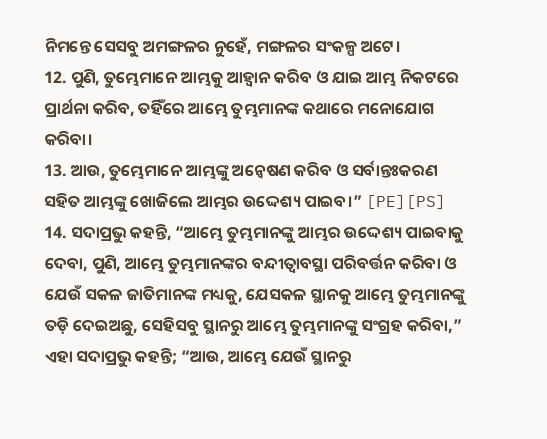ନିମନ୍ତେ ସେସବୁ ଅମଙ୍ଗଳର ନୁହେଁ, ମଙ୍ଗଳର ସଂକଳ୍ପ ଅଟେ।
12. ପୁଣି, ତୁମ୍ଭେମାନେ ଆମ୍ଭକୁ ଆହ୍ୱାନ କରିବ ଓ ଯାଇ ଆମ୍ଭ ନିକଟରେ ପ୍ରାର୍ଥନା କରିବ, ତହିଁରେ ଆମ୍ଭେ ତୁମ୍ଭମାନଙ୍କ କଥାରେ ମନୋଯୋଗ କରିବା।
13. ଆଉ, ତୁମ୍ଭେମାନେ ଆମ୍ଭଙ୍କୁ ଅନ୍ୱେଷଣ କରିବ ଓ ସର୍ବାନ୍ତଃକରଣ ସହିତ ଆମ୍ଭଙ୍କୁ ଖୋଜିଲେ ଆମ୍ଭର ଉଦ୍ଦେଶ୍ୟ ପାଇବ।” [PE][PS]
14. ସଦାପ୍ରଭୁ କହନ୍ତି, “ଆମ୍ଭେ ତୁମ୍ଭମାନଙ୍କୁ ଆମ୍ଭର ଉଦ୍ଦେଶ୍ୟ ପାଇବାକୁ ଦେବା, ପୁଣି, ଆମ୍ଭେ ତୁମ୍ଭମାନଙ୍କର ବନ୍ଦୀତ୍ୱାବସ୍ଥା ପରିବର୍ତ୍ତନ କରିବା ଓ ଯେଉଁ ସକଳ ଜାତିମାନଙ୍କ ମଧ୍ୟକୁ, ଯେସକଳ ସ୍ଥାନକୁ ଆମ୍ଭେ ତୁମ୍ଭମାନଙ୍କୁ ତଡ଼ି ଦେଇଅଛୁ, ସେହିସବୁ ସ୍ଥାନରୁ ଆମ୍ଭେ ତୁମ୍ଭମାନଙ୍କୁ ସଂଗ୍ରହ କରିବା,” ଏହା ସଦାପ୍ରଭୁ କହନ୍ତି; “ଆଉ, ଆମ୍ଭେ ଯେଉଁ ସ୍ଥାନରୁ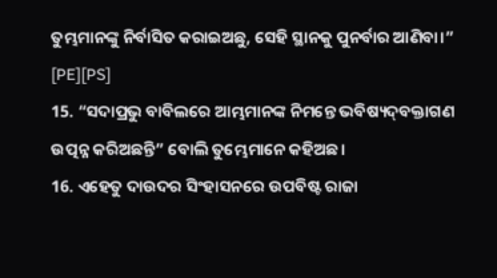ତୁମ୍ଭମାନଙ୍କୁ ନିର୍ବାସିତ କରାଇଅଛୁ, ସେହି ସ୍ଥାନକୁ ପୁନର୍ବାର ଆଣିବା।” [PE][PS]
15. “ସଦାପ୍ରଭୁ ବାବିଲରେ ଆମ୍ଭମାନଙ୍କ ନିମନ୍ତେ ଭବିଷ୍ୟଦ୍‍ବକ୍ତାଗଣ ଉତ୍ପନ୍ନ କରିଅଛନ୍ତି” ବୋଲି ତୁମ୍ଭେମାନେ କହିଅଛ।
16. ଏହେତୁ ଦାଉଦର ସିଂହାସନରେ ଉପବିଷ୍ଟ ରାଜା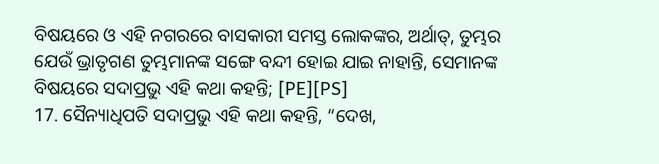ବିଷୟରେ ଓ ଏହି ନଗରରେ ବାସକାରୀ ସମସ୍ତ ଲୋକଙ୍କର, ଅର୍ଥାତ୍‍, ତୁମ୍ଭର ଯେଉଁ ଭ୍ରାତୃଗଣ ତୁମ୍ଭମାନଙ୍କ ସଙ୍ଗେ ବନ୍ଦୀ ହୋଇ ଯାଇ ନାହାନ୍ତି, ସେମାନଙ୍କ ବିଷୟରେ ସଦାପ୍ରଭୁ ଏହି କଥା କହନ୍ତି; [PE][PS]
17. ସୈନ୍ୟାଧିପତି ସଦାପ୍ରଭୁ ଏହି କଥା କହନ୍ତି, “ଦେଖ,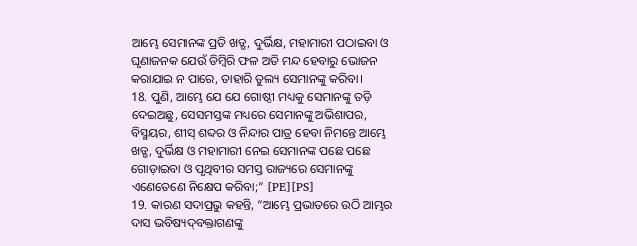ଆମ୍ଭେ ସେମାନଙ୍କ ପ୍ରତି ଖଡ୍ଗ, ଦୁର୍ଭିକ୍ଷ, ମହାମାରୀ ପଠାଇବା ଓ ଘୃଣାଜନକ ଯେଉଁ ଡିମ୍ବିରି ଫଳ ଅତି ମନ୍ଦ ହେବାରୁ ଭୋଜନ କରାଯାଇ ନ ପାରେ, ତାହାରି ତୁଲ୍ୟ ସେମାନଙ୍କୁ କରିବା।
18. ପୁଣି, ଆମ୍ଭେ ଯେ ଯେ ଗୋଷ୍ଠୀ ମଧ୍ୟକୁ ସେମାନଙ୍କୁ ତଡ଼ି ଦେଇଅଛୁ, ସେସମସ୍ତଙ୍କ ମଧ୍ୟରେ ସେମାନଙ୍କୁ ଅଭିଶାପର, ବିସ୍ମୟର, ଶୀସ୍‍ ଶବ୍ଦର ଓ ନିନ୍ଦାର ପାତ୍ର ହେବା ନିମନ୍ତେ ଆମ୍ଭେ ଖଡ୍ଗ, ଦୁର୍ଭିକ୍ଷ ଓ ମହାମାରୀ ନେଇ ସେମାନଙ୍କ ପଛେ ପଛେ ଗୋଡ଼ାଇବା ଓ ପୃଥିବୀର ସମସ୍ତ ରାଜ୍ୟରେ ସେମାନଙ୍କୁ ଏଣେତେଣେ ନିକ୍ଷେପ କରିବା;” [PE][PS]
19. କାରଣ ସଦାପ୍ରଭୁ କହନ୍ତି, “ଆମ୍ଭେ ପ୍ରଭାତରେ ଉଠି ଆମ୍ଭର ଦାସ ଭବିଷ୍ୟଦ୍‍ବକ୍ତାଗଣଙ୍କୁ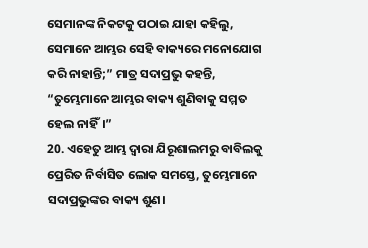ସେମାନଙ୍କ ନିକଟକୁ ପଠାଇ ଯାହା କହିଲୁ, ସେମାନେ ଆମ୍ଭର ସେହି ବାକ୍ୟରେ ମନୋଯୋଗ କରି ନାହାନ୍ତି;” ମାତ୍ର ସଦାପ୍ରଭୁ କହନ୍ତି, “ତୁମ୍ଭେମାନେ ଆମ୍ଭର ବାକ୍ୟ ଶୁଣିବାକୁ ସମ୍ମତ ହେଲ ନାହିଁ।”
20. ଏହେତୁ ଆମ୍ଭ ଦ୍ୱାରା ଯିରୂଶାଲମରୁ ବାବିଲକୁ ପ୍ରେରିତ ନିର୍ବାସିତ ଲୋକ ସମସ୍ତେ, ତୁମ୍ଭେମାନେ ସଦାପ୍ରଭୁଙ୍କର ବାକ୍ୟ ଶୁଣ।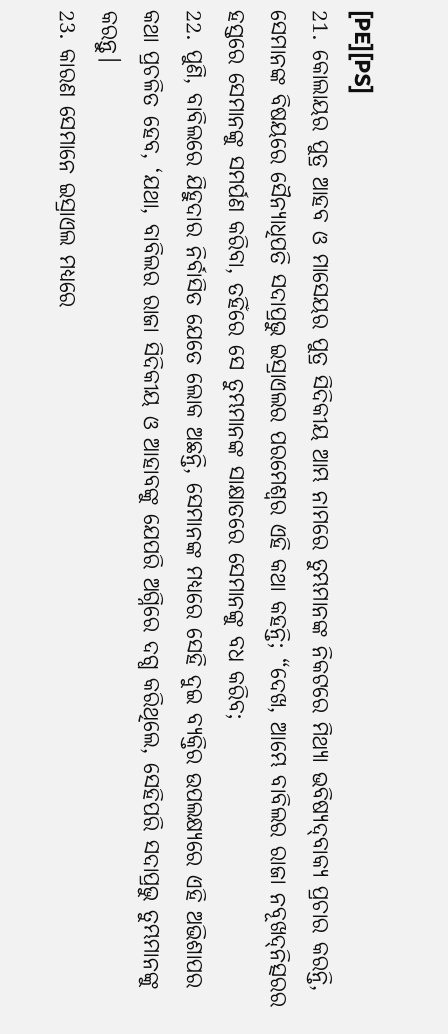[PE][PS]
21. କୋଲାୟର ପୁତ୍ର ଆହବ ଓ ମାସେୟର ପୁତ୍ର ସିଦିକୀୟ ଆମ୍ଭ ନାମରେ ତୁମ୍ଭମାନଙ୍କ ନିକଟରେ ମିଥ୍ୟା ଭବିଷ୍ୟଦ୍‍ବାକ୍ୟ ପ୍ରଚାର କରନ୍ତି, ସେମାନଙ୍କ ବିଷୟରେ ସୈନ୍ୟାଧିପତି ସଦାପ୍ରଭୁ ଇସ୍ରାଏଲର ପରମେଶ୍ୱର ଏହି କଥା କହନ୍ତି; “ଦେଖ, ଆମ୍ଭେ ବାବିଲର ରାଜା ନବୂଖଦ୍‍ନିତ୍ସରର ହସ୍ତରେ ସେମାନଙ୍କୁ ସମର୍ପଣ କରିବା, ତହିଁରେ ସେ ତୁମ୍ଭମାନଙ୍କ ସାକ୍ଷାତରେ ସେମାନଙ୍କୁ ବଧ କରିବ;
22. ପୁଣି, ବାବିଲରେ ଯିହୁଦାର ନିର୍ବାସିତ ଯେତେ ଲୋକ ଅଛନ୍ତି, ସେମାନଙ୍କ ମଧ୍ୟରେ ସେହି ଦୁଇ ବ୍ୟକ୍ତିର ଉପଲକ୍ଷ୍ୟରେ ଏହି ଅଭିଶାପର କଥା ପ୍ରଚଳିତ ହେବ, ‘ଯଥା, ବାବିଲର ରାଜା ସିଦିକୀୟ ଓ ଆହାବଙ୍କୁ ଯେପରି ଅଗ୍ନିରେ ଦଗ୍ଧ କରିଥିଲେ, ସେହିପରି ସଦାପ୍ରଭୁ ତୁମ୍ଭମାନଙ୍କୁ କରନ୍ତୁ।
23. କାରଣ ସେମାନେ ଇସ୍ରାଏଲ ମଧ୍ୟରେ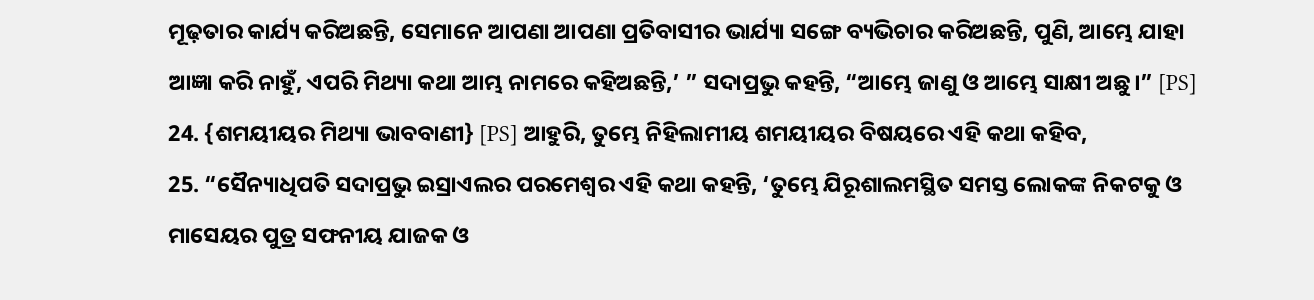ମୂଢ଼ତାର କାର୍ଯ୍ୟ କରିଅଛନ୍ତି, ସେମାନେ ଆପଣା ଆପଣା ପ୍ରତିବାସୀର ଭାର୍ଯ୍ୟା ସଙ୍ଗେ ବ୍ୟଭିଚାର କରିଅଛନ୍ତି, ପୁଣି, ଆମ୍ଭେ ଯାହା ଆଜ୍ଞା କରି ନାହୁଁ, ଏପରି ମିଥ୍ୟା କଥା ଆମ୍ଭ ନାମରେ କହିଅଛନ୍ତି,’ ” ସଦାପ୍ରଭୁ କହନ୍ତି, “ଆମ୍ଭେ ଜାଣୁ ଓ ଆମ୍ଭେ ସାକ୍ଷୀ ଅଛୁ।” [PS]
24. {ଶମୟୀୟର ମିଥ୍ୟା ଭାବବାଣୀ} [PS] ଆହୁରି, ତୁମ୍ଭେ ନିହିଲାମୀୟ ଶମୟୀୟର ବିଷୟରେ ଏହି କଥା କହିବ,
25. “ସୈନ୍ୟାଧିପତି ସଦାପ୍ରଭୁ ଇସ୍ରାଏଲର ପରମେଶ୍ୱର ଏହି କଥା କହନ୍ତି, ‘ତୁମ୍ଭେ ଯିରୂଶାଲମସ୍ଥିତ ସମସ୍ତ ଲୋକଙ୍କ ନିକଟକୁ ଓ ମାସେୟର ପୁତ୍ର ସଫନୀୟ ଯାଜକ ଓ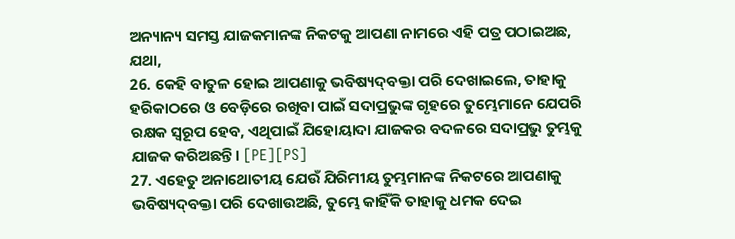ଅନ୍ୟାନ୍ୟ ସମସ୍ତ ଯାଜକମାନଙ୍କ ନିକଟକୁ ଆପଣା ନାମରେ ଏହି ପତ୍ର ପଠାଇଅଛ, ଯଥା,
26. କେହି ବାତୁଳ ହୋଇ ଆପଣାକୁ ଭବିଷ୍ୟଦ୍‍ବକ୍ତା ପରି ଦେଖାଇଲେ, ତାହାକୁ ହରିକାଠରେ ଓ ବେଡ଼ିରେ ରଖିବା ପାଇଁ ସଦାପ୍ରଭୁଙ୍କ ଗୃହରେ ତୁମ୍ଭେମାନେ ଯେପରି ରକ୍ଷକ ସ୍ୱରୂପ ହେବ, ଏଥିପାଇଁ ଯିହୋୟାଦା ଯାଜକର ବଦଳରେ ସଦାପ୍ରଭୁ ତୁମ୍ଭକୁ ଯାଜକ କରିଅଛନ୍ତି। [PE][PS]
27. ଏହେତୁ ଅନାଥୋତୀୟ ଯେଉଁ ଯିରିମୀୟ ତୁମ୍ଭମାନଙ୍କ ନିକଟରେ ଆପଣାକୁ ଭବିଷ୍ୟଦ୍‍ବକ୍ତା ପରି ଦେଖାଉଅଛି, ତୁମ୍ଭେ କାହିଁକି ତାହାକୁ ଧମକ ଦେଇ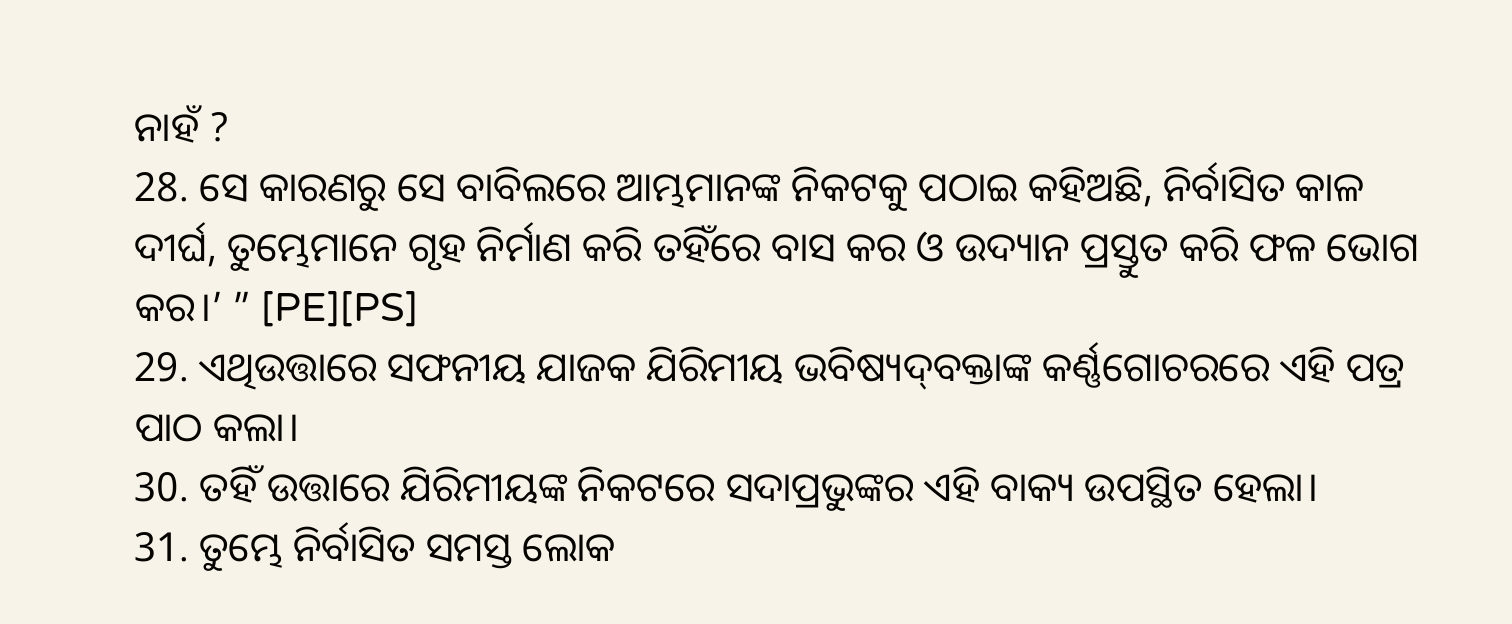ନାହଁ ?
28. ସେ କାରଣରୁ ସେ ବାବିଲରେ ଆମ୍ଭମାନଙ୍କ ନିକଟକୁ ପଠାଇ କହିଅଛି, ନିର୍ବାସିତ କାଳ ଦୀର୍ଘ, ତୁମ୍ଭେମାନେ ଗୃହ ନିର୍ମାଣ କରି ତହିଁରେ ବାସ କର ଓ ଉଦ୍ୟାନ ପ୍ରସ୍ତୁତ କରି ଫଳ ଭୋଗ କର।’ ” [PE][PS]
29. ଏଥିଉତ୍ତାରେ ସଫନୀୟ ଯାଜକ ଯିରିମୀୟ ଭବିଷ୍ୟଦ୍‍ବକ୍ତାଙ୍କ କର୍ଣ୍ଣଗୋଚରରେ ଏହି ପତ୍ର ପାଠ କଲା।
30. ତହିଁ ଉତ୍ତାରେ ଯିରିମୀୟଙ୍କ ନିକଟରେ ସଦାପ୍ରଭୁଙ୍କର ଏହି ବାକ୍ୟ ଉପସ୍ଥିତ ହେଲା।
31. ତୁମ୍ଭେ ନିର୍ବାସିତ ସମସ୍ତ ଲୋକ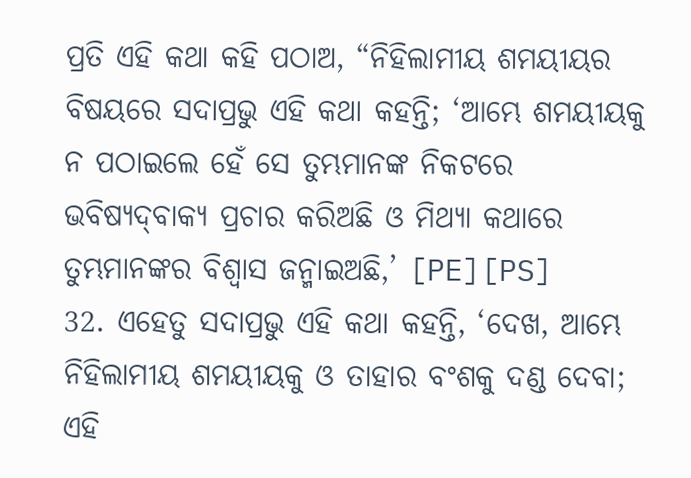ପ୍ରତି ଏହି କଥା କହି ପଠାଅ, “ନିହିଲାମୀୟ ଶମୟୀୟର ବିଷୟରେ ସଦାପ୍ରଭୁ ଏହି କଥା କହନ୍ତି; ‘ଆମ୍ଭେ ଶମୟୀୟକୁ ନ ପଠାଇଲେ ହେଁ ସେ ତୁମ୍ଭମାନଙ୍କ ନିକଟରେ ଭବିଷ୍ୟଦ୍‍ବାକ୍ୟ ପ୍ରଚାର କରିଅଛି ଓ ମିଥ୍ୟା କଥାରେ ତୁମ୍ଭମାନଙ୍କର ବିଶ୍ୱାସ ଜନ୍ମାଇଅଛି,’ [PE][PS]
32. ଏହେତୁ ସଦାପ୍ରଭୁ ଏହି କଥା କହନ୍ତି, ‘ଦେଖ, ଆମ୍ଭେ ନିହିଲାମୀୟ ଶମୟୀୟକୁ ଓ ତାହାର ବଂଶକୁ ଦଣ୍ଡ ଦେବା; ଏହି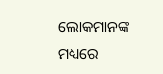ଲୋକମାନଙ୍କ ମଧ୍ୟରେ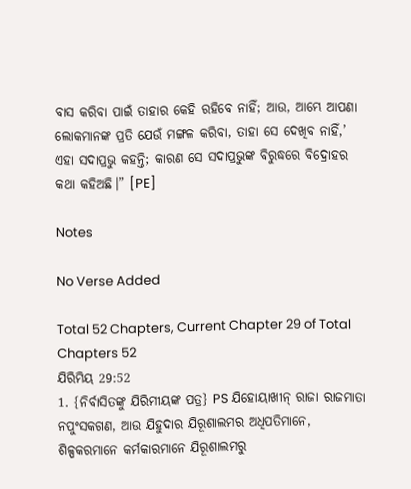ବାସ କରିବା ପାଇଁ ତାହାର କେହି ରହିବେ ନାହିଁ; ଆଉ, ଆମ୍ଭେ ଆପଣା ଲୋକମାନଙ୍କ ପ୍ରତି ଯେଉଁ ମଙ୍ଗଳ କରିବା, ତାହା ସେ ଦେଖିବ ନାହିଁ,’ ଏହା ସଦାପ୍ରଭୁ କହନ୍ତି; କାରଣ ସେ ସଦାପ୍ରଭୁଙ୍କ ବିରୁଦ୍ଧରେ ବିଦ୍ରୋହର କଥା କହିଅଛି।” [PE]

Notes

No Verse Added

Total 52 Chapters, Current Chapter 29 of Total Chapters 52
ଯିରିମିୟ 29:52
1. {ନିର୍ବାସିତଙ୍କୁ ଯିରିମୀୟଙ୍କ ପତ୍ର} PS ଯିହୋୟାଖୀନ୍‍ ରାଜା ରାଜମାତା ନପୁଂସକଗଣ, ଆଉ ଯିହୁଦାର ଯିରୂଶାଲମର ଅଧିପତିମାନେ, ଶିଳ୍ପକରମାନେ କର୍ମକାରମାନେ ଯିରୂଶାଲମରୁ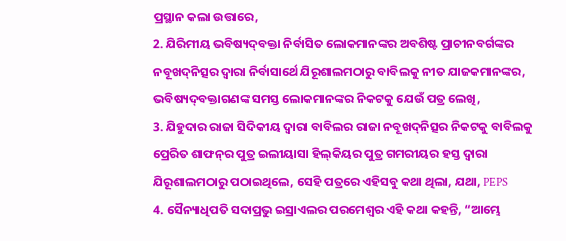ପ୍ରସ୍ଥାନ କଲା ଉତ୍ତାରେ,
2. ଯିରିମୀୟ ଭବିଷ୍ୟଦ୍‍ବକ୍ତା ନିର୍ବାସିତ ଲୋକମାନଙ୍କର ଅବଶିଷ୍ଟ ପ୍ରାଚୀନବର୍ଗଙ୍କର ନବୂଖଦ୍‍ନିତ୍ସର ଦ୍ୱାରା ନିର୍ବାସାର୍ଥେ ଯିରୂଶାଲମଠାରୁ ବାବିଲକୁ ନୀତ ଯାଜକମାନଙ୍କର, ଭବିଷ୍ୟଦ୍‍ବକ୍ତାଗଣଙ୍କ ସମସ୍ତ ଲୋକମାନଙ୍କର ନିକଟକୁ ଯେଉଁ ପତ୍ର ଲେଖି,
3. ଯିହୁଦାର ରାଜା ସିଦିକୀୟ ଦ୍ୱାରା ବାବିଲର ରାଜା ନବୂଖଦ୍‍ନିତ୍ସର ନିକଟକୁ ବାବିଲକୁ ପ୍ରେରିତ ଶାଫନ୍‍ର ପୁତ୍ର ଇଲୀୟାସା ହିଲ୍‍କିୟର ପୁତ୍ର ଗମରୀୟର ହସ୍ତ ଦ୍ୱାରା ଯିରୂଶାଲମଠାରୁ ପଠାଇଥିଲେ, ସେହି ପତ୍ରରେ ଏହିସବୁ କଥା ଥିଲା, ଯଥା, PEPS
4. ସୈନ୍ୟାଧିପତି ସଦାପ୍ରଭୁ ଇସ୍ରାଏଲର ପରମେଶ୍ୱର ଏହି କଥା କହନ୍ତି, “ଆମ୍ଭେ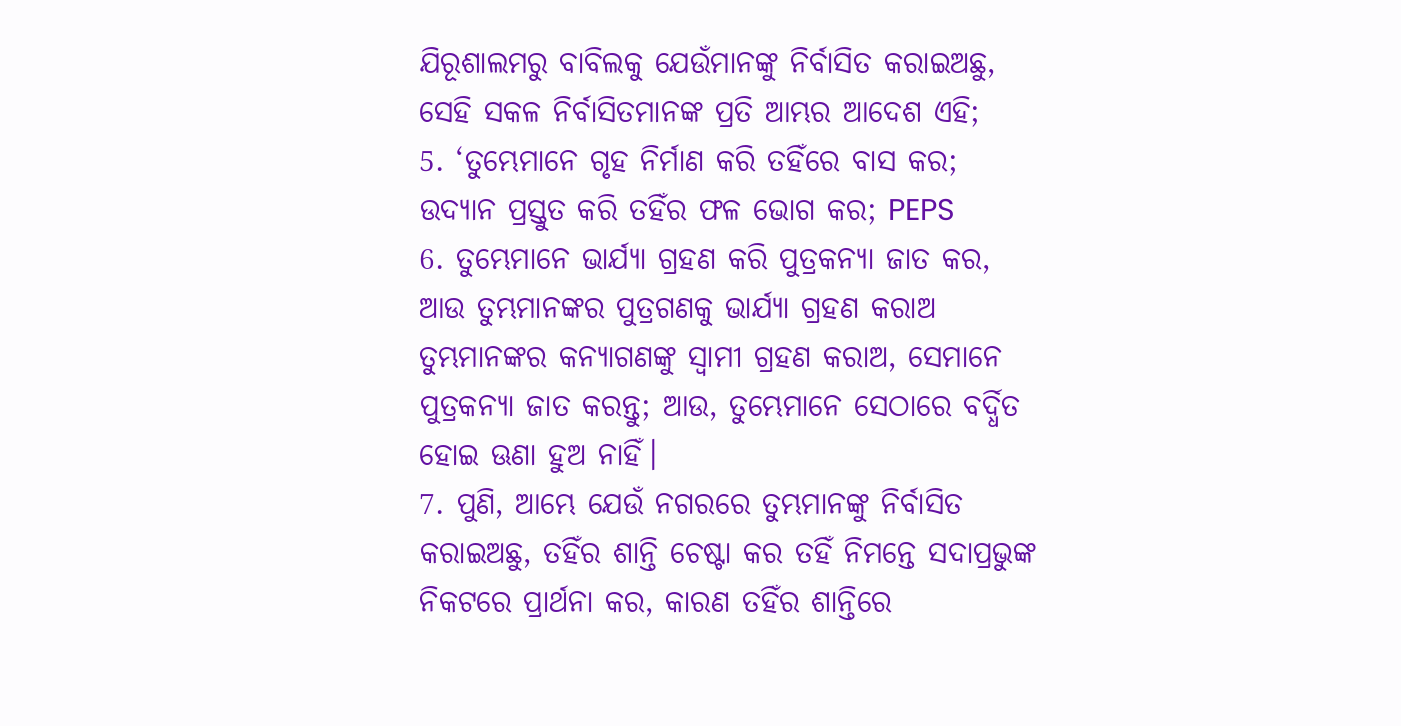ଯିରୂଶାଲମରୁ ବାବିଲକୁ ଯେଉଁମାନଙ୍କୁ ନିର୍ବାସିତ କରାଇଅଛୁ, ସେହି ସକଳ ନିର୍ବାସିତମାନଙ୍କ ପ୍ରତି ଆମ୍ଭର ଆଦେଶ ଏହି;
5. ‘ତୁମ୍ଭେମାନେ ଗୃହ ନିର୍ମାଣ କରି ତହିଁରେ ବାସ କର; ଉଦ୍ୟାନ ପ୍ରସ୍ତୁତ କରି ତହିଁର ଫଳ ଭୋଗ କର; PEPS
6. ତୁମ୍ଭେମାନେ ଭାର୍ଯ୍ୟା ଗ୍ରହଣ କରି ପୁତ୍ରକନ୍ୟା ଜାତ କର, ଆଉ ତୁମ୍ଭମାନଙ୍କର ପୁତ୍ରଗଣକୁ ଭାର୍ଯ୍ୟା ଗ୍ରହଣ କରାଅ ତୁମ୍ଭମାନଙ୍କର କନ୍ୟାଗଣଙ୍କୁ ସ୍ୱାମୀ ଗ୍ରହଣ କରାଅ, ସେମାନେ ପୁତ୍ରକନ୍ୟା ଜାତ କରନ୍ତୁ; ଆଉ, ତୁମ୍ଭେମାନେ ସେଠାରେ ବର୍ଦ୍ଧିତ ହୋଇ ଊଣା ହୁଅ ନାହିଁ।
7. ପୁଣି, ଆମ୍ଭେ ଯେଉଁ ନଗରରେ ତୁମ୍ଭମାନଙ୍କୁ ନିର୍ବାସିତ କରାଇଅଛୁ, ତହିଁର ଶାନ୍ତି ଚେଷ୍ଟା କର ତହିଁ ନିମନ୍ତେ ସଦାପ୍ରଭୁଙ୍କ ନିକଟରେ ପ୍ରାର୍ଥନା କର, କାରଣ ତହିଁର ଶାନ୍ତିରେ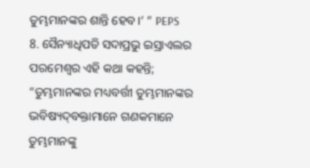ତୁମ୍ଭମାନଙ୍କର ଶାନ୍ତି ହେବ।’ ” PEPS
8. ସୈନ୍ୟାଧିପତି ସଦାପ୍ରଭୁ ଇସ୍ରାଏଲର ପରମେଶ୍ୱର ଏହି କଥା କହନ୍ତି; “ତୁମ୍ଭମାନଙ୍କର ମଧ୍ୟବର୍ତ୍ତୀ ତୁମ୍ଭମାନଙ୍କର ଭବିଷ୍ୟଦ୍‍ବକ୍ତାମାନେ ଗଣକମାନେ ତୁମ୍ଭମାନଙ୍କୁ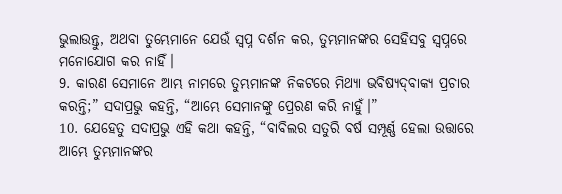ଭୁଲାଉନ୍ତୁ, ଅଥବା ତୁମ୍ଭେମାନେ ଯେଉଁ ସ୍ୱପ୍ନ ଦର୍ଶନ କର, ତୁମ୍ଭମାନଙ୍କର ସେହିସବୁ ସ୍ୱପ୍ନରେ ମନୋଯୋଗ କର ନାହିଁ।
9. କାରଣ ସେମାନେ ଆମ୍ଭ ନାମରେ ତୁମ୍ଭମାନଙ୍କ ନିକଟରେ ମିଥ୍ୟା ଭବିଷ୍ୟଦ୍‍ବାକ୍ୟ ପ୍ରଚାର କରନ୍ତି;” ସଦାପ୍ରଭୁ କହନ୍ତି, “ଆମ୍ଭେ ସେମାନଙ୍କୁ ପ୍ରେରଣ କରି ନାହୁଁ।”
10. ଯେହେତୁ ସଦାପ୍ରଭୁ ଏହି କଥା କହନ୍ତି, “ବାବିଲର ସତୁରି ବର୍ଷ ସମ୍ପୂର୍ଣ୍ଣ ହେଲା ଉତ୍ତାରେ ଆମ୍ଭେ ତୁମ୍ଭମାନଙ୍କର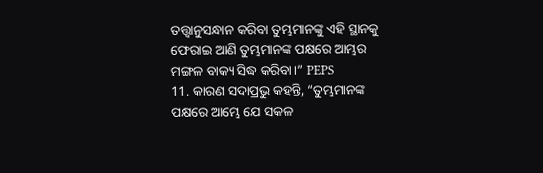ତତ୍ତ୍ୱାନୁସନ୍ଧାନ କରିବା ତୁମ୍ଭମାନଙ୍କୁ ଏହି ସ୍ଥାନକୁ ଫେରାଇ ଆଣି ତୁମ୍ଭମାନଙ୍କ ପକ୍ଷରେ ଆମ୍ଭର ମଙ୍ଗଳ ବାକ୍ୟ ସିଦ୍ଧ କରିବା।” PEPS
11. କାରଣ ସଦାପ୍ରଭୁ କହନ୍ତି, “ତୁମ୍ଭମାନଙ୍କ ପକ୍ଷରେ ଆମ୍ଭେ ଯେ ସକଳ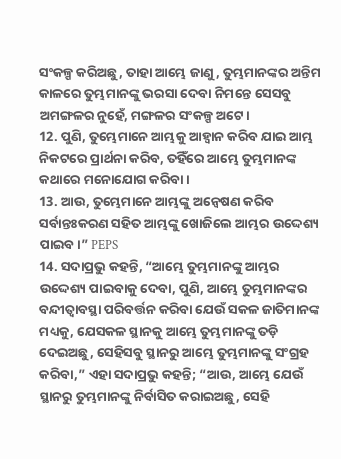ସଂକଳ୍ପ କରିଅଛୁ, ତାହା ଆମ୍ଭେ ଜାଣୁ, ତୁମ୍ଭମାନଙ୍କର ଅନ୍ତିମ କାଳରେ ତୁମ୍ଭମାନଙ୍କୁ ଭରସା ଦେବା ନିମନ୍ତେ ସେସବୁ ଅମଙ୍ଗଳର ନୁହେଁ, ମଙ୍ଗଳର ସଂକଳ୍ପ ଅଟେ।
12. ପୁଣି, ତୁମ୍ଭେମାନେ ଆମ୍ଭକୁ ଆହ୍ୱାନ କରିବ ଯାଇ ଆମ୍ଭ ନିକଟରେ ପ୍ରାର୍ଥନା କରିବ, ତହିଁରେ ଆମ୍ଭେ ତୁମ୍ଭମାନଙ୍କ କଥାରେ ମନୋଯୋଗ କରିବା।
13. ଆଉ, ତୁମ୍ଭେମାନେ ଆମ୍ଭଙ୍କୁ ଅନ୍ୱେଷଣ କରିବ ସର୍ବାନ୍ତଃକରଣ ସହିତ ଆମ୍ଭଙ୍କୁ ଖୋଜିଲେ ଆମ୍ଭର ଉଦ୍ଦେଶ୍ୟ ପାଇବ।” PEPS
14. ସଦାପ୍ରଭୁ କହନ୍ତି, “ଆମ୍ଭେ ତୁମ୍ଭମାନଙ୍କୁ ଆମ୍ଭର ଉଦ୍ଦେଶ୍ୟ ପାଇବାକୁ ଦେବା, ପୁଣି, ଆମ୍ଭେ ତୁମ୍ଭମାନଙ୍କର ବନ୍ଦୀତ୍ୱାବସ୍ଥା ପରିବର୍ତ୍ତନ କରିବା ଯେଉଁ ସକଳ ଜାତିମାନଙ୍କ ମଧ୍ୟକୁ, ଯେସକଳ ସ୍ଥାନକୁ ଆମ୍ଭେ ତୁମ୍ଭମାନଙ୍କୁ ତଡ଼ି ଦେଇଅଛୁ, ସେହିସବୁ ସ୍ଥାନରୁ ଆମ୍ଭେ ତୁମ୍ଭମାନଙ୍କୁ ସଂଗ୍ରହ କରିବା,” ଏହା ସଦାପ୍ରଭୁ କହନ୍ତି; “ଆଉ, ଆମ୍ଭେ ଯେଉଁ ସ୍ଥାନରୁ ତୁମ୍ଭମାନଙ୍କୁ ନିର୍ବାସିତ କରାଇଅଛୁ, ସେହି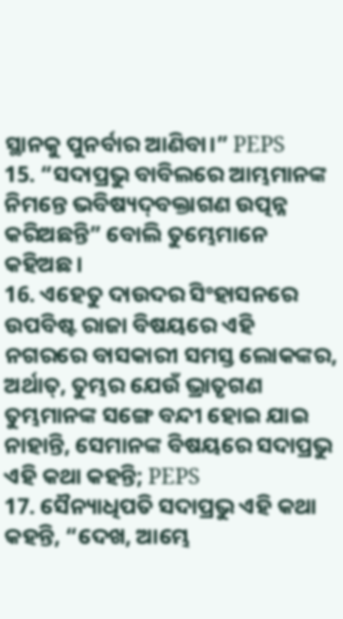ସ୍ଥାନକୁ ପୁନର୍ବାର ଆଣିବା।” PEPS
15. “ସଦାପ୍ରଭୁ ବାବିଲରେ ଆମ୍ଭମାନଙ୍କ ନିମନ୍ତେ ଭବିଷ୍ୟଦ୍‍ବକ୍ତାଗଣ ଉତ୍ପନ୍ନ କରିଅଛନ୍ତି” ବୋଲି ତୁମ୍ଭେମାନେ କହିଅଛ।
16. ଏହେତୁ ଦାଉଦର ସିଂହାସନରେ ଉପବିଷ୍ଟ ରାଜା ବିଷୟରେ ଏହି ନଗରରେ ବାସକାରୀ ସମସ୍ତ ଲୋକଙ୍କର, ଅର୍ଥାତ୍‍, ତୁମ୍ଭର ଯେଉଁ ଭ୍ରାତୃଗଣ ତୁମ୍ଭମାନଙ୍କ ସଙ୍ଗେ ବନ୍ଦୀ ହୋଇ ଯାଇ ନାହାନ୍ତି, ସେମାନଙ୍କ ବିଷୟରେ ସଦାପ୍ରଭୁ ଏହି କଥା କହନ୍ତି; PEPS
17. ସୈନ୍ୟାଧିପତି ସଦାପ୍ରଭୁ ଏହି କଥା କହନ୍ତି, “ଦେଖ, ଆମ୍ଭେ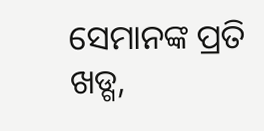ସେମାନଙ୍କ ପ୍ରତି ଖଡ୍ଗ,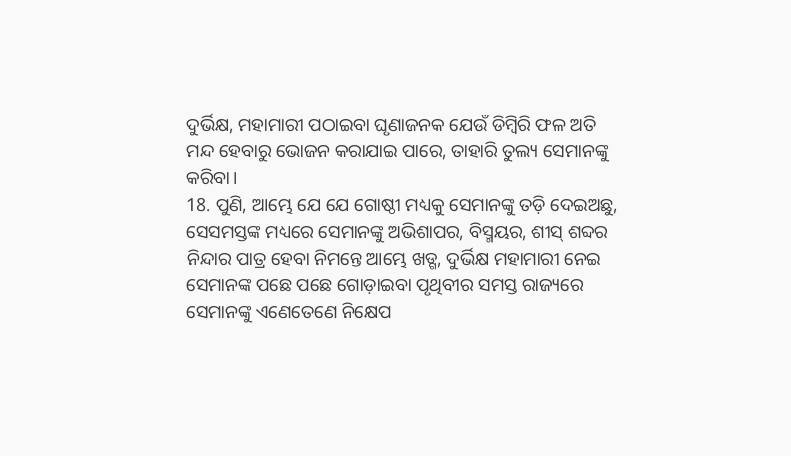ଦୁର୍ଭିକ୍ଷ, ମହାମାରୀ ପଠାଇବା ଘୃଣାଜନକ ଯେଉଁ ଡିମ୍ବିରି ଫଳ ଅତି ମନ୍ଦ ହେବାରୁ ଭୋଜନ କରାଯାଇ ପାରେ, ତାହାରି ତୁଲ୍ୟ ସେମାନଙ୍କୁ କରିବା।
18. ପୁଣି, ଆମ୍ଭେ ଯେ ଯେ ଗୋଷ୍ଠୀ ମଧ୍ୟକୁ ସେମାନଙ୍କୁ ତଡ଼ି ଦେଇଅଛୁ, ସେସମସ୍ତଙ୍କ ମଧ୍ୟରେ ସେମାନଙ୍କୁ ଅଭିଶାପର, ବିସ୍ମୟର, ଶୀସ୍‍ ଶବ୍ଦର ନିନ୍ଦାର ପାତ୍ର ହେବା ନିମନ୍ତେ ଆମ୍ଭେ ଖଡ୍ଗ, ଦୁର୍ଭିକ୍ଷ ମହାମାରୀ ନେଇ ସେମାନଙ୍କ ପଛେ ପଛେ ଗୋଡ଼ାଇବା ପୃଥିବୀର ସମସ୍ତ ରାଜ୍ୟରେ ସେମାନଙ୍କୁ ଏଣେତେଣେ ନିକ୍ଷେପ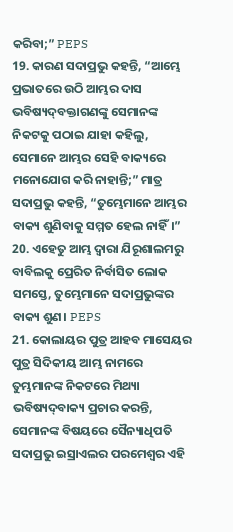କରିବା;” PEPS
19. କାରଣ ସଦାପ୍ରଭୁ କହନ୍ତି, “ଆମ୍ଭେ ପ୍ରଭାତରେ ଉଠି ଆମ୍ଭର ଦାସ ଭବିଷ୍ୟଦ୍‍ବକ୍ତାଗଣଙ୍କୁ ସେମାନଙ୍କ ନିକଟକୁ ପଠାଇ ଯାହା କହିଲୁ, ସେମାନେ ଆମ୍ଭର ସେହି ବାକ୍ୟରେ ମନୋଯୋଗ କରି ନାହାନ୍ତି;” ମାତ୍ର ସଦାପ୍ରଭୁ କହନ୍ତି, “ତୁମ୍ଭେମାନେ ଆମ୍ଭର ବାକ୍ୟ ଶୁଣିବାକୁ ସମ୍ମତ ହେଲ ନାହିଁ।”
20. ଏହେତୁ ଆମ୍ଭ ଦ୍ୱାରା ଯିରୂଶାଲମରୁ ବାବିଲକୁ ପ୍ରେରିତ ନିର୍ବାସିତ ଲୋକ ସମସ୍ତେ, ତୁମ୍ଭେମାନେ ସଦାପ୍ରଭୁଙ୍କର ବାକ୍ୟ ଶୁଣ। PEPS
21. କୋଲାୟର ପୁତ୍ର ଆହବ ମାସେୟର ପୁତ୍ର ସିଦିକୀୟ ଆମ୍ଭ ନାମରେ ତୁମ୍ଭମାନଙ୍କ ନିକଟରେ ମିଥ୍ୟା ଭବିଷ୍ୟଦ୍‍ବାକ୍ୟ ପ୍ରଚାର କରନ୍ତି, ସେମାନଙ୍କ ବିଷୟରେ ସୈନ୍ୟାଧିପତି ସଦାପ୍ରଭୁ ଇସ୍ରାଏଲର ପରମେଶ୍ୱର ଏହି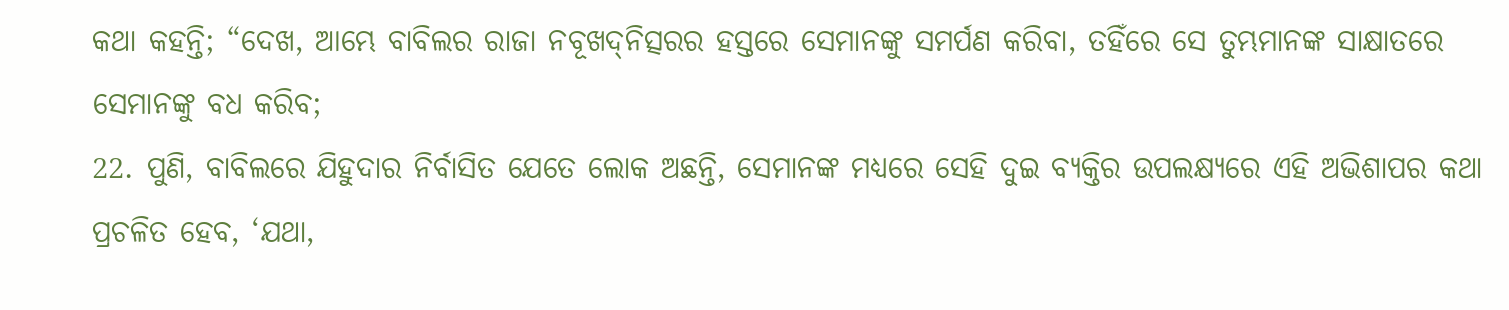କଥା କହନ୍ତି; “ଦେଖ, ଆମ୍ଭେ ବାବିଲର ରାଜା ନବୂଖଦ୍‍ନିତ୍ସରର ହସ୍ତରେ ସେମାନଙ୍କୁ ସମର୍ପଣ କରିବା, ତହିଁରେ ସେ ତୁମ୍ଭମାନଙ୍କ ସାକ୍ଷାତରେ ସେମାନଙ୍କୁ ବଧ କରିବ;
22. ପୁଣି, ବାବିଲରେ ଯିହୁଦାର ନିର୍ବାସିତ ଯେତେ ଲୋକ ଅଛନ୍ତି, ସେମାନଙ୍କ ମଧ୍ୟରେ ସେହି ଦୁଇ ବ୍ୟକ୍ତିର ଉପଲକ୍ଷ୍ୟରେ ଏହି ଅଭିଶାପର କଥା ପ୍ରଚଳିତ ହେବ, ‘ଯଥା,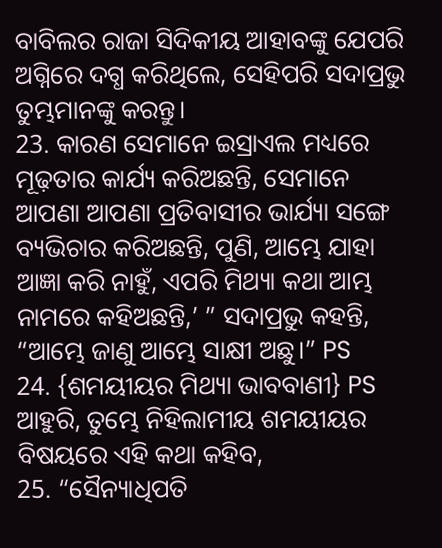ବାବିଲର ରାଜା ସିଦିକୀୟ ଆହାବଙ୍କୁ ଯେପରି ଅଗ୍ନିରେ ଦଗ୍ଧ କରିଥିଲେ, ସେହିପରି ସଦାପ୍ରଭୁ ତୁମ୍ଭମାନଙ୍କୁ କରନ୍ତୁ।
23. କାରଣ ସେମାନେ ଇସ୍ରାଏଲ ମଧ୍ୟରେ ମୂଢ଼ତାର କାର୍ଯ୍ୟ କରିଅଛନ୍ତି, ସେମାନେ ଆପଣା ଆପଣା ପ୍ରତିବାସୀର ଭାର୍ଯ୍ୟା ସଙ୍ଗେ ବ୍ୟଭିଚାର କରିଅଛନ୍ତି, ପୁଣି, ଆମ୍ଭେ ଯାହା ଆଜ୍ଞା କରି ନାହୁଁ, ଏପରି ମିଥ୍ୟା କଥା ଆମ୍ଭ ନାମରେ କହିଅଛନ୍ତି,’ ” ସଦାପ୍ରଭୁ କହନ୍ତି, “ଆମ୍ଭେ ଜାଣୁ ଆମ୍ଭେ ସାକ୍ଷୀ ଅଛୁ।” PS
24. {ଶମୟୀୟର ମିଥ୍ୟା ଭାବବାଣୀ} PS ଆହୁରି, ତୁମ୍ଭେ ନିହିଲାମୀୟ ଶମୟୀୟର ବିଷୟରେ ଏହି କଥା କହିବ,
25. “ସୈନ୍ୟାଧିପତି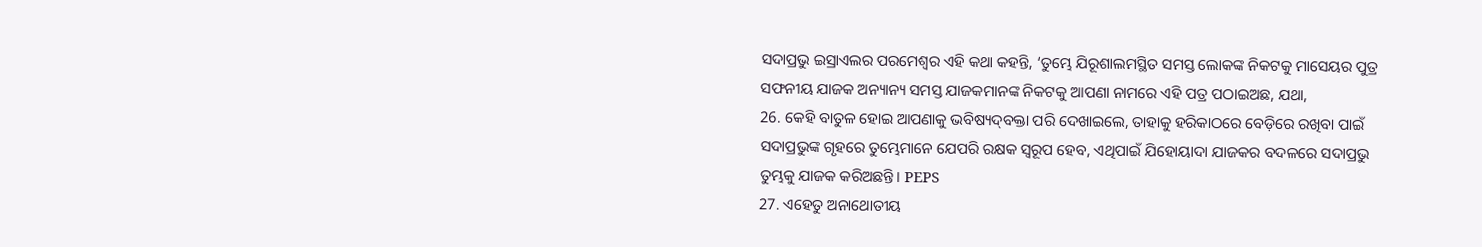ସଦାପ୍ରଭୁ ଇସ୍ରାଏଲର ପରମେଶ୍ୱର ଏହି କଥା କହନ୍ତି, ‘ତୁମ୍ଭେ ଯିରୂଶାଲମସ୍ଥିତ ସମସ୍ତ ଲୋକଙ୍କ ନିକଟକୁ ମାସେୟର ପୁତ୍ର ସଫନୀୟ ଯାଜକ ଅନ୍ୟାନ୍ୟ ସମସ୍ତ ଯାଜକମାନଙ୍କ ନିକଟକୁ ଆପଣା ନାମରେ ଏହି ପତ୍ର ପଠାଇଅଛ, ଯଥା,
26. କେହି ବାତୁଳ ହୋଇ ଆପଣାକୁ ଭବିଷ୍ୟଦ୍‍ବକ୍ତା ପରି ଦେଖାଇଲେ, ତାହାକୁ ହରିକାଠରେ ବେଡ଼ିରେ ରଖିବା ପାଇଁ ସଦାପ୍ରଭୁଙ୍କ ଗୃହରେ ତୁମ୍ଭେମାନେ ଯେପରି ରକ୍ଷକ ସ୍ୱରୂପ ହେବ, ଏଥିପାଇଁ ଯିହୋୟାଦା ଯାଜକର ବଦଳରେ ସଦାପ୍ରଭୁ ତୁମ୍ଭକୁ ଯାଜକ କରିଅଛନ୍ତି। PEPS
27. ଏହେତୁ ଅନାଥୋତୀୟ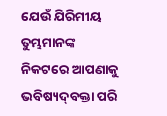ଯେଉଁ ଯିରିମୀୟ ତୁମ୍ଭମାନଙ୍କ ନିକଟରେ ଆପଣାକୁ ଭବିଷ୍ୟଦ୍‍ବକ୍ତା ପରି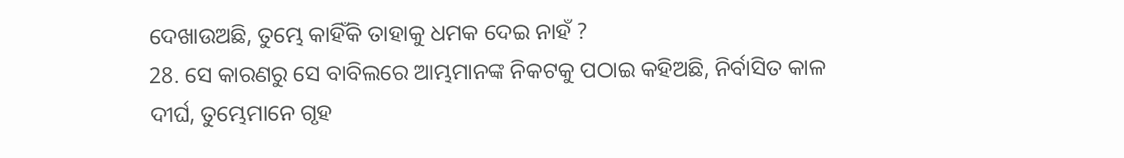ଦେଖାଉଅଛି, ତୁମ୍ଭେ କାହିଁକି ତାହାକୁ ଧମକ ଦେଇ ନାହଁ ?
28. ସେ କାରଣରୁ ସେ ବାବିଲରେ ଆମ୍ଭମାନଙ୍କ ନିକଟକୁ ପଠାଇ କହିଅଛି, ନିର୍ବାସିତ କାଳ ଦୀର୍ଘ, ତୁମ୍ଭେମାନେ ଗୃହ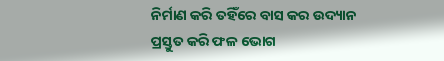ନିର୍ମାଣ କରି ତହିଁରେ ବାସ କର ଉଦ୍ୟାନ ପ୍ରସ୍ତୁତ କରି ଫଳ ଭୋଗ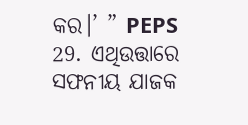କର।’ ” PEPS
29. ଏଥିଉତ୍ତାରେ ସଫନୀୟ ଯାଜକ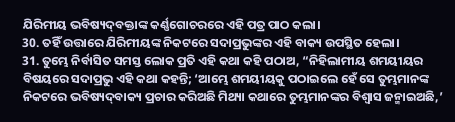ଯିରିମୀୟ ଭବିଷ୍ୟଦ୍‍ବକ୍ତାଙ୍କ କର୍ଣ୍ଣଗୋଚରରେ ଏହି ପତ୍ର ପାଠ କଲା।
30. ତହିଁ ଉତ୍ତାରେ ଯିରିମୀୟଙ୍କ ନିକଟରେ ସଦାପ୍ରଭୁଙ୍କର ଏହି ବାକ୍ୟ ଉପସ୍ଥିତ ହେଲା।
31. ତୁମ୍ଭେ ନିର୍ବାସିତ ସମସ୍ତ ଲୋକ ପ୍ରତି ଏହି କଥା କହି ପଠାଅ, “ନିହିଲାମୀୟ ଶମୟୀୟର ବିଷୟରେ ସଦାପ୍ରଭୁ ଏହି କଥା କହନ୍ତି; ‘ଆମ୍ଭେ ଶମୟୀୟକୁ ପଠାଇଲେ ହେଁ ସେ ତୁମ୍ଭମାନଙ୍କ ନିକଟରେ ଭବିଷ୍ୟଦ୍‍ବାକ୍ୟ ପ୍ରଚାର କରିଅଛି ମିଥ୍ୟା କଥାରେ ତୁମ୍ଭମାନଙ୍କର ବିଶ୍ୱାସ ଜନ୍ମାଇଅଛି,’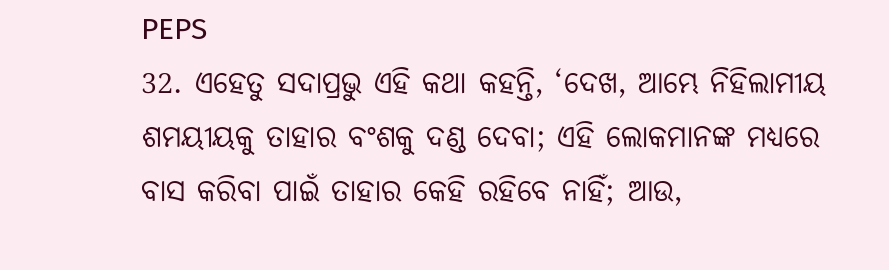PEPS
32. ଏହେତୁ ସଦାପ୍ରଭୁ ଏହି କଥା କହନ୍ତି, ‘ଦେଖ, ଆମ୍ଭେ ନିହିଲାମୀୟ ଶମୟୀୟକୁ ତାହାର ବଂଶକୁ ଦଣ୍ଡ ଦେବା; ଏହି ଲୋକମାନଙ୍କ ମଧ୍ୟରେ ବାସ କରିବା ପାଇଁ ତାହାର କେହି ରହିବେ ନାହିଁ; ଆଉ,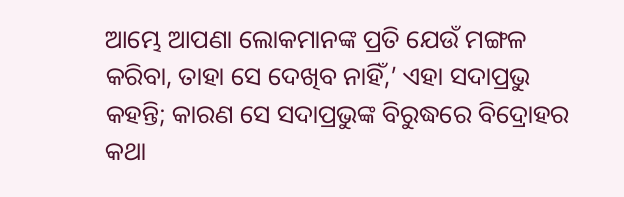ଆମ୍ଭେ ଆପଣା ଲୋକମାନଙ୍କ ପ୍ରତି ଯେଉଁ ମଙ୍ଗଳ କରିବା, ତାହା ସେ ଦେଖିବ ନାହିଁ,’ ଏହା ସଦାପ୍ରଭୁ କହନ୍ତି; କାରଣ ସେ ସଦାପ୍ରଭୁଙ୍କ ବିରୁଦ୍ଧରେ ବିଦ୍ରୋହର କଥା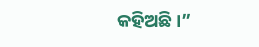କହିଅଛି।”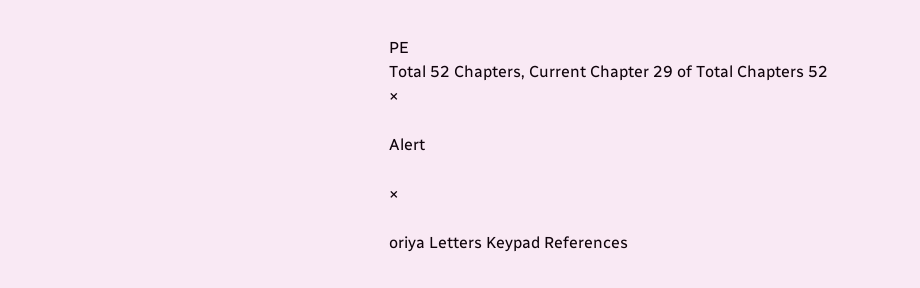PE
Total 52 Chapters, Current Chapter 29 of Total Chapters 52
×

Alert

×

oriya Letters Keypad References